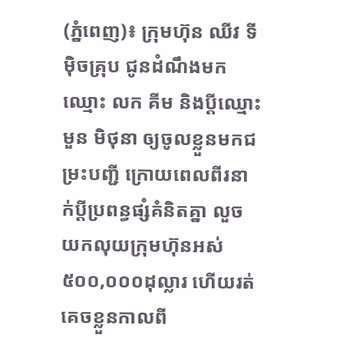(ភ្នំពេញ)៖ ក្រុមហ៊ុន ឈីវ ទីម៉ិចគ្រុប ជូនដំណឹងមកឈ្មោះ លក គីម និងប្តីឈ្មោះ មួន មិថុនា ឲ្យចូលខ្លួនមកជម្រះបញ្ជី ក្រោយពេលពីរនាក់ប្តីប្រពន្ធផ្សំគំនិតគ្នា លួចយកលុយក្រុមហ៊ុនអស់៥០០,០០០ដុល្លារ ហើយរត់គេចខ្លួនកាលពី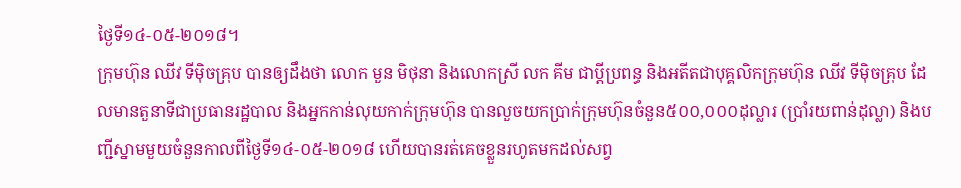ថ្ងៃទី១៤-០៥-២០១៨។
ក្រុមហ៊ុន ឈីវ ទីម៉ិចគ្រុប បានឲ្យដឹងថា លោក មួន មិថុនា និងលោកស្រី លក គីម ជាប្តីប្រពន្ធ និងអតីតជាបុគ្គលិកក្រុមហ៊ុន ឈីវ ទីម៉ិចគ្រុប ដែលមានតួនាទីជាប្រធានរដ្ឋបាល និងអ្នកកាន់លុយកាក់ក្រុមហ៊ុន បានលួចយកប្រាក់ក្រុមហ៊ុនចំនួន៥០០,០០០ដុល្លារ (ប្រាំរយពាន់ដុល្លា) និងបញ្ជីស្នាមមួយចំនួនកាលពីថ្ងៃទី១៤-០៥-២០១៨ ហើយបានរត់គេចខ្លួនរហូតមកដល់សព្វ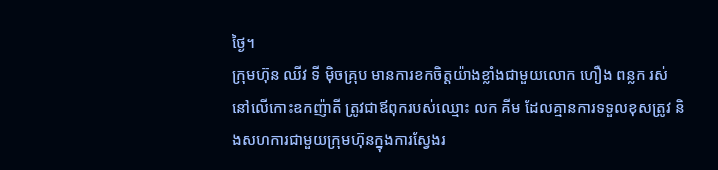ថ្ងៃ។
ក្រុមហ៊ុន ឈីវ ទី ម៉ិចគ្រុប មានការខកចិត្តយ៉ាងខ្លាំងជាមួយលោក ហឿង ពន្លក រស់នៅលើកោះឧកញ៉ាតី ត្រូវជាឪពុករបស់ឈ្មោះ លក គីម ដែលគ្មានការទទួលខុសត្រូវ និងសហការជាមួយក្រុមហ៊ុនក្នុងការស្វែងរ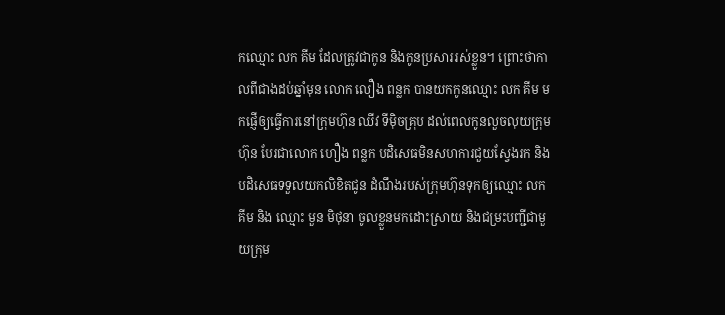កឈ្មោះ លក គីម ដែលត្រូវជាកូន និងកូនប្រសាររស់ខ្លួន។ ព្រោះថាកាលពីជាងដប់ឆ្នាំមុន លោក លឿង ពន្លក បានយកកូនឈ្មោះ លក គីម មកផ្ញើឲ្យធ្វើការនៅក្រុមហ៊ុន ឈីវ ទីម៉ិចគ្រុប ដល់ពេលកូនលួចលុយក្រុមហ៊ុន បែរជាលោក ហឿង ពន្លក បដិសេធមិនសហការជួយស្វែងរក និងបដិសេធទទួលយកលិខិតជូន ដំណឹងរបស់ក្រុមហ៊ុនទុកឲ្យឈ្មោះ លក គីម និង ឈ្មោះ មួន មិថុនា ចូលខ្លួនមកដោះស្រាយ និងជម្រះបញ្ជីជាមួយក្រុម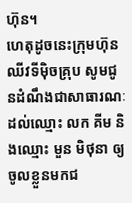ហ៊ុន។
ហេតុដូចនេះក្រុមហ៊ុនឈីវទីម៉ិចគ្រុប សូមជូនដំណឹងជាសាធារណៈដល់ឈ្មោះ លក គីម និងឈ្មោះ មួន មិថុនា ឲ្យចូលខ្លួនមកជ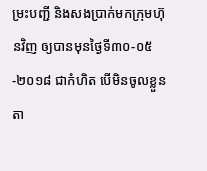ម្រះបញ្ជី និងសងប្រាក់មកក្រុមហ៊ុនវិញ ឲ្យបានមុនថ្ងៃទី៣០-០៥-២០១៨ ជាកំហិត បើមិនចូលខ្លួនតា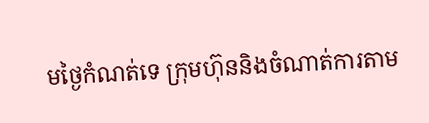មថ្ងៃកំណត់ទេ ក្រុមហ៊ុននិងចំណាត់ការតាម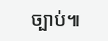ច្បាប់៕